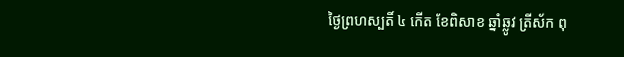ថ្ងៃព្រហស្បតិ៍ ៤ កើត ខែពិសាខ ឆ្នាំឆ្លូវ ត្រីស័ក ពុ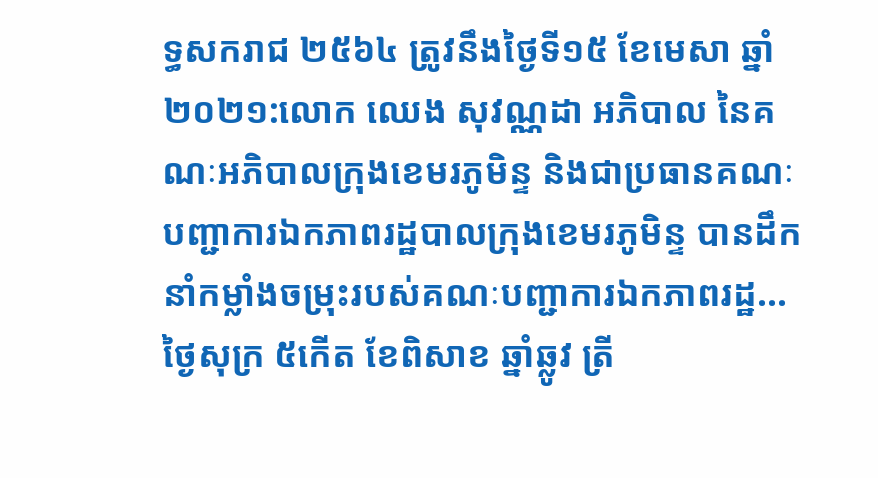ទ្ធសករាជ ២៥៦៤ ត្រូវនឹងថ្ងៃទី១៥ ខែមេសា ឆ្នាំ២០២១:លោក ឈេង សុវណ្ណដា អភិបាល នៃគណៈអភិបាលក្រុងខេមរភូមិន្ទ និងជាប្រធានគណៈបញ្ជាការឯកភាពរដ្ឋបាលក្រុងខេមរភូមិន្ទ បានដឹកនាំកម្លាំងចម្រុះរបស់គណៈបញ្ជាការឯកភាពរដ្ឋ...
ថ្ងៃសុក្រ ៥កើត ខែពិសាខ ឆ្នាំឆ្លូវ ត្រី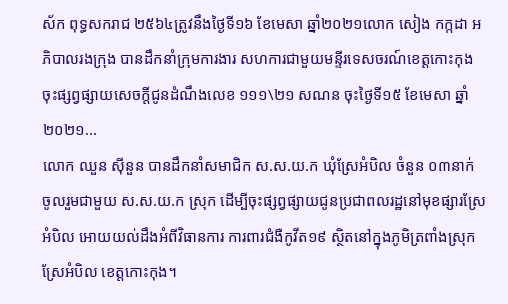ស័ក ពុទ្ធសករាជ ២៥៦៤ត្រូវនឹងថ្ងៃទី១៦ ខែមេសា ឆ្នាំ២០២១លោក សៀង កក្កដា អភិបាលរងក្រុង បានដឹកនាំក្រុមការងារ សហការជាមួយមន្ទីរទេសចរណ៍ខេត្តកោះកុង ចុះផ្សព្វផ្សាយសេចក្តីជូនដំណឹងលេខ ១១១\២១ សណន ចុះថ្ងៃទី១៥ ខែមេសា ឆ្នាំ២០២១...
លោក ឈួន ស៊ីនួន បានដឹកនាំសមាជិក ស.ស.យ.ក ឃុំស្រែអំបិល ចំនួន ០៣នាក់ ចូលរួមជាមួយ ស.ស.យ.ក ស្រុក ដើម្បីចុះផ្សព្វផ្សាយជូនប្រជាពលរដ្ឋនៅមុខផ្សារស្រែអំបិល អោយយល់ដឹងអំពីវិធានការ ការពារជំងឺកូវីត១៩ ស្ថិតនៅក្នុងភូមិត្រពាំងស្រុកស្រែអំបិល ខេត្តកោះកុង។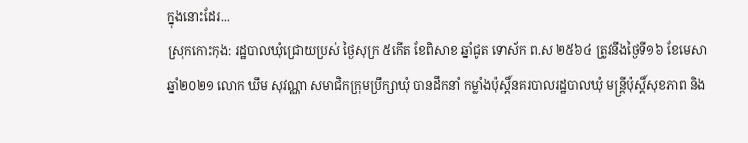ក្នុងនោះដែរ...
ស្រុកកោះកុង: រដ្ឋបាលឃុំជ្រោយប្រស់ ថ្ងៃសុក្រ ៥កើត ខែពិសាខ ឆ្នាំជូត ទោស័ក ព.ស ២៥៦៤ ត្រូវនឹងថ្ងៃទី១៦ ខែមេសា ឆ្នាំ២០២១ លោក ឃឹម សុវណ្ណា សមាជិកក្រុមប្រឹក្សាឃុំ បានដឹកនាំ កម្លាំងប៉ុស្តិ៍នគរបាលរដ្ឋបាលឃុំ មន្ត្រីប៉ុស្តិ៍សុខភាព និង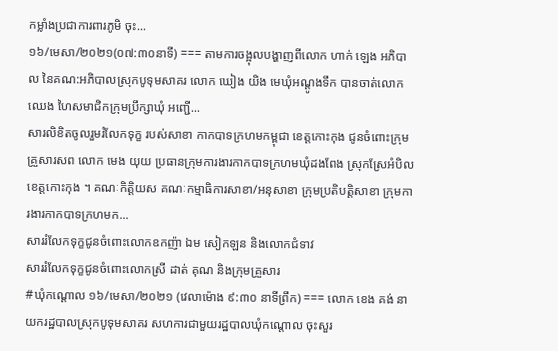កម្លាំងប្រជាការពារភូមិ ចុះ...
១៦/មេសា/២០២១(០៧:៣០នាទី) === តាមការចង្អុលបង្ហាញពីលោក ហាក់ ឡេង អភិបាល នៃគណ:អភិបាលស្រុកបូទុមសាគរ លោក ឃៀង យិង មេឃុំអណ្តូងទឹក បានចាត់លោក ឈេង ហៃសមាជិកក្រុមប្រឹក្សាឃុំ អញ្ជើ...
សារលិខិតចូលរួមរំលែកទុក្ខ របស់សាខា កាកបាទក្រហមកម្ពុជា ខេត្តកោះកុង ជូនចំពោះក្រុមគ្រួសារសព លោក មេង យុយ ប្រធានក្រុមការងារកាកបាទក្រហមឃុំដងពែង ស្រុកស្រែអំបិល ខេត្តកោះកុង ។ គណៈកិត្តិយស គណៈកម្មាធិការសាខា/អនុសាខា ក្រុមប្រតិបត្តិសាខា ក្រុមការងារកាកបាទក្រហមក...
សាររំលែកទុក្ខជូនចំពោះលោកឧកញ៉ា ឯម សៀកឡន និងលោកជំទាវ
សាររំលែកទុក្ខជូនចំពោះលោកស្រី ដាត់ គុណ និងក្រុមគ្រួសារ
#ឃុំកណ្ដោល ១៦/មេសា/២០២១ (វេលាម៉ោង ៩:៣០ នាទីព្រឹក) === លោក ខេង គង់ នាយករដ្ឋបាលស្រុកបូទុមសាគរ សហការជាមួយរដ្ឋបាលឃុំកណ្តោល ចុះសួរ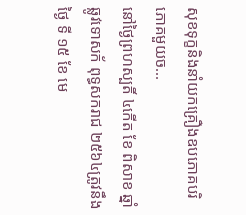សុខទុក្ខនិងនាំយកគ្រឿងឧបភោគបរិភោគមួយច...
នៅថ្ងៃព្រហស្បតិ៍ ៤កើត ខែ ពិសាខ ឆ្នាំ ឆ្លូវទោសក័ ពុទ្ធសករាជ ២៥៦៤ត្រូវនឹងថ្ងៃ ទី ១៥ ខែ មេ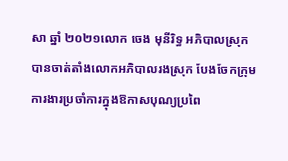សា ឆ្នាំ ២០២១លោក ចេង មុនីរិទ្ធ អភិបាលស្រុក បានចាត់តាំងលោកអភិបាលរងស្រុក បែងចែកក្រុមការងារប្រចាំការក្នុងឱកាសបុណ្យប្រពៃ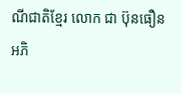ណីជាតិខ្មែរ លោក ជា ប៊ុនធឿន អភិ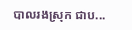បាលរងស្រុក ជាប...